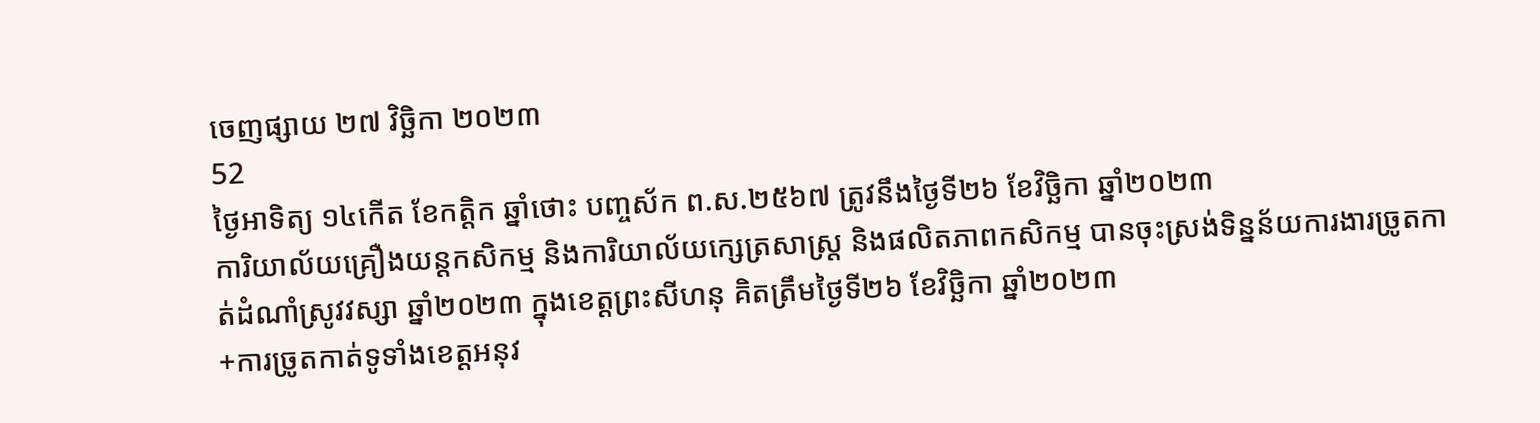ចេញផ្សាយ ២៧ វិច្ឆិកា ២០២៣
52
ថ្ងៃអាទិត្យ ១៤កើត ខែកត្ដិក ឆ្នាំថោះ បញ្ចស័ក ព.ស.២៥៦៧ ត្រូវនឹងថ្ងៃទី២៦ ខែវិច្ឆិកា ឆ្នាំ២០២៣
ការិយាល័យគ្រឿងយន្តកសិកម្ម និងការិយាល័យក្សេត្រសាស្ដ្រ និងផលិតភាពកសិកម្ម បានចុះស្រង់ទិន្នន័យការងារច្រូតកាត់ដំណាំស្រូវវស្សា ឆ្នាំ២០២៣ ក្នុងខេត្តព្រះសីហនុ គិតត្រឹមថ្ងៃទី២៦ ខែវិច្ឆិកា ឆ្នាំ២០២៣
+ការច្រូតកាត់ទូទាំងខេត្តអនុវ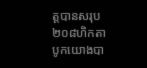ត្តបានសរុប ២០៨ហិកតា បូកយោងបា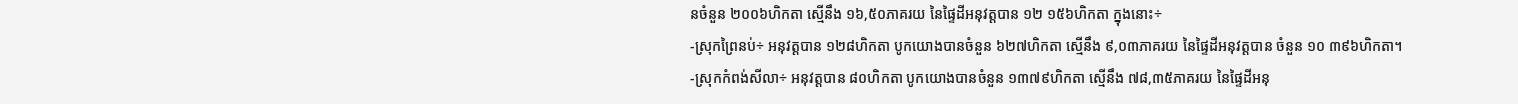នចំនួន ២០០៦ហិកតា ស្មើនឹង ១៦,៥០ភាគរយ នៃផ្ទៃដីអនុវត្ដបាន ១២ ១៥៦ហិកតា ក្នុងនោះ÷
-ស្រុកព្រៃនប់÷ អនុវត្តបាន ១២៨ហិកតា បូកយោងបានចំនួន ៦២៧ហិកតា ស្មើនឹង ៩,០៣ភាគរយ នៃផ្ទៃដីអនុវត្តបាន ចំនួន ១០ ៣៩៦ហិកតា។
-ស្រុកកំពង់សីលា÷ អនុវត្តបាន ៨០ហិកតា បូកយោងបានចំនួន ១៣៧៩ហិកតា ស្មើនឹង ៧៨,៣៥ភាគរយ នៃផ្ទៃដីអនុ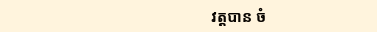វត្តបាន ចំ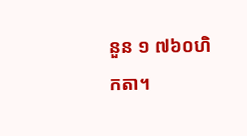នួន ១ ៧៦០ហិកតា។